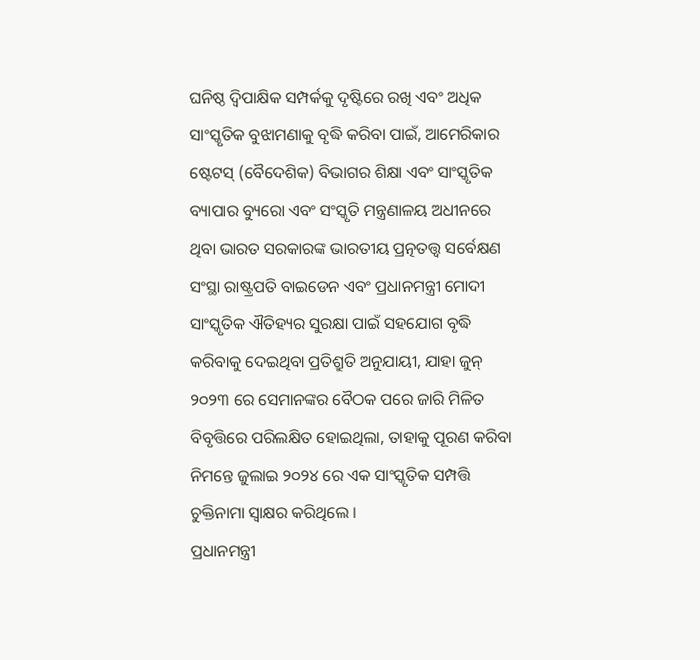ଘନିଷ୍ଠ ଦ୍ୱିପାକ୍ଷିକ ସମ୍ପର୍କକୁ ଦୃଷ୍ଟିରେ ରଖି ଏବଂ ଅଧିକ ସାଂସ୍କୃତିକ ବୁଝାମଣାକୁ ବୃଦ୍ଧି କରିବା ପାଇଁ, ଆମେରିକାର ଷ୍ଟେଟସ୍ (ବୈଦେଶିକ) ବିଭାଗର ଶିକ୍ଷା ଏବଂ ସାଂସ୍କୃତିକ ବ୍ୟାପାର ବ୍ୟୁରୋ ଏବଂ ସଂସ୍କୃତି ମନ୍ତ୍ରଣାଳୟ ଅଧୀନରେ ଥିବା ଭାରତ ସରକାରଙ୍କ ଭାରତୀୟ ପ୍ରତ୍ନତତ୍ତ୍ୱ ସର୍ବେକ୍ଷଣ ସଂସ୍ଥା ରାଷ୍ଟ୍ରପତି ବାଇଡେନ ଏବଂ ପ୍ରଧାନମନ୍ତ୍ରୀ ମୋଦୀ ସାଂସ୍କୃତିକ ଐତିହ୍ୟର ସୁରକ୍ଷା ପାଇଁ ସହଯୋଗ ବୃଦ୍ଧି କରିବାକୁ ଦେଇଥିବା ପ୍ରତିଶ୍ରୁତି ଅନୁଯାୟୀ, ଯାହା ଜୁନ୍ ୨୦୨୩ ରେ ସେମାନଙ୍କର ବୈଠକ ପରେ ଜାରି ମିଳିତ ବିବୃତ୍ତିରେ ପରିଲକ୍ଷିତ ହୋଇଥିଲା, ତାହାକୁ ପୂରଣ କରିବା ନିମନ୍ତେ ଜୁଲାଇ ୨୦୨୪ ରେ ଏକ ସାଂସ୍କୃତିକ ସମ୍ପତ୍ତି ଚୁକ୍ତିନାମା ସ୍ୱାକ୍ଷର କରିଥିଲେ ।
ପ୍ରଧାନମନ୍ତ୍ରୀ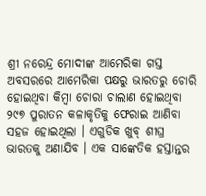ଶ୍ରୀ ନରେନ୍ଦ୍ର ମୋଦୀଙ୍କ ଆମେରିକା ଗସ୍ତ ଅବସରରେ ଆମେରିକା ପକ୍ଷରୁ ଭାରତରୁ ଚୋରି ହୋଇଥିବା କିମ୍ବା ଚୋରା ଚାଲାଣ ହୋଇଥିବା ୨୯୭ ପୁରାତନ କଳାକୃତିକୁ ଫେରାଇ ଆଣିବା ସହଜ ହୋଇଥିଲା । ଏଗୁଡିକ ଖୁବ୍ ଶୀଘ୍ର ଭାରତକୁ ଅଣାଯିବ । ଏକ ସାଙ୍କେତିକ ହସ୍ତାନ୍ତର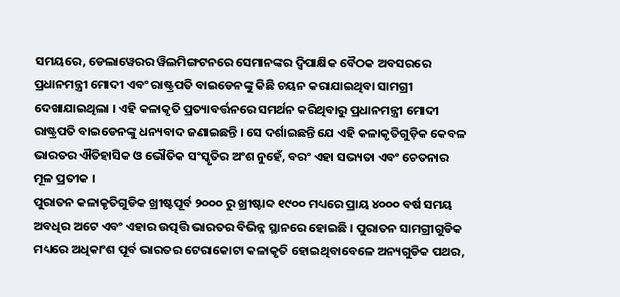ସମୟରେ, ଡେଲାୱେରର ୱିଲମିଙ୍ଗଟନରେ ସେମାନଙ୍କର ଦ୍ୱିପାକ୍ଷିକ ବୈଠକ ଅବସରରେ ପ୍ରଧାନମନ୍ତ୍ରୀ ମୋଦୀ ଏବଂ ରାଷ୍ଟ୍ରପତି ବାଇଡେନଙ୍କୁ କିଛି ଚୟନ କରାଯାଇଥିବା ସାମଗ୍ରୀ ଦେଖାଯାଇଥିଲା । ଏହି କଳାକୃତି ପ୍ରତ୍ୟାବର୍ତ୍ତନରେ ସମର୍ଥନ କରିଥିବାରୁ ପ୍ରଧାନମନ୍ତ୍ରୀ ମୋଦୀ ରାଷ୍ଟ୍ରପତି ବାଇଡେନଙ୍କୁ ଧନ୍ୟବାଦ ଜଣାଇଛନ୍ତି । ସେ ଦର୍ଶାଇଛନ୍ତି ଯେ ଏହି କଳାକୃତିଗୁଡ଼ିକ କେବଳ ଭାରତର ଐତିହାସିକ ଓ ଭୌତିକ ସଂସ୍କୃତିର ଅଂଶ ନୁହେଁ, ବରଂ ଏହା ସଭ୍ୟତା ଏବଂ ଚେତନାର ମୂଳ ପ୍ରତୀକ ।
ପୁରାତନ କଳାକୃତିଗୁଡିକ ଖ୍ରୀଷ୍ଟପୂର୍ବ ୨୦୦୦ ରୁ ଖ୍ରୀଷ୍ଟାବ୍ଦ ୧୯୦୦ ମଧ୍ୟରେ ପ୍ରାୟ ୪୦୦୦ ବର୍ଷ ସମୟ ଅବଧିର ଅଟେ ଏବଂ ଏହାର ଉତ୍ପତ୍ତି ଭାରତର ବିଭିନ୍ନ ସ୍ଥାନରେ ହୋଇଛି । ପୁରାତନ ସାମଗ୍ରୀଗୁଡିକ ମଧ୍ୟରେ ଅଧିକାଂଶ ପୂର୍ବ ଭାରତର ଟେରାକୋଟା କଳାକୃତି ହୋଇଥିବାବେଳେ ଅନ୍ୟଗୁଡିକ ପଥର,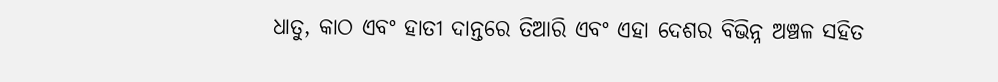ଧାତୁ, କାଠ ଏବଂ ହାତୀ ଦାନ୍ତରେ ତିଆରି ଏବଂ ଏହା ଦେଶର ବିଭିନ୍ନ ଅଞ୍ଚଳ ସହିତ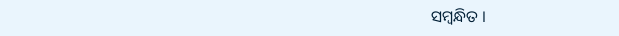ସମ୍ବନ୍ଧିତ ।